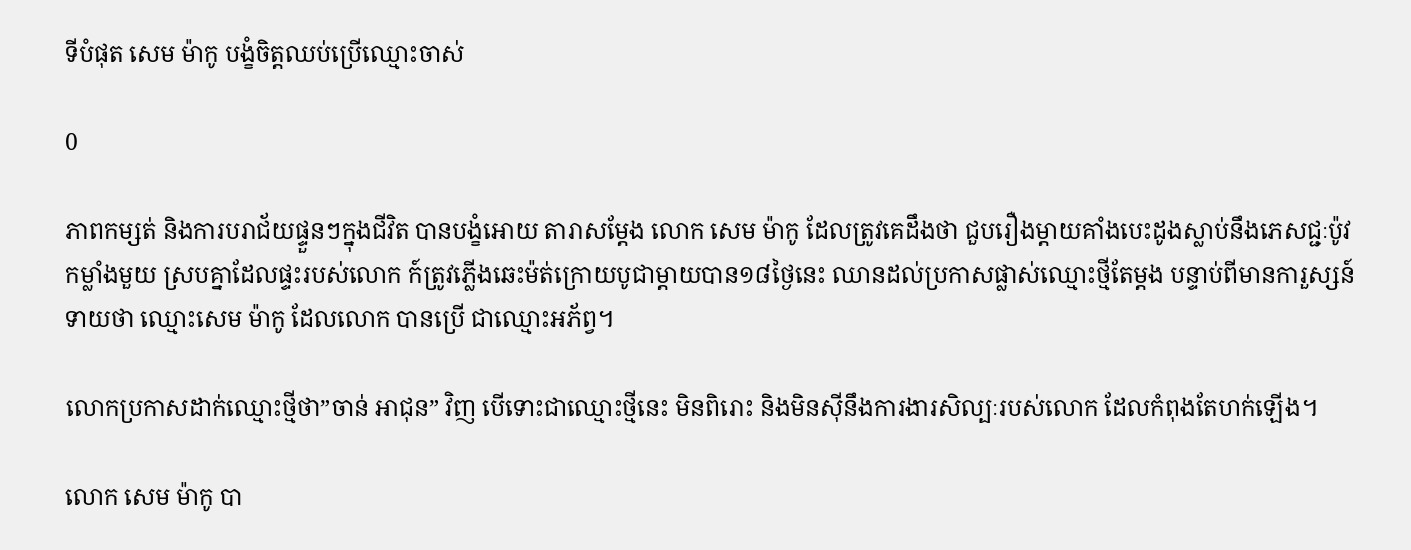ទីបំផុត សេម ម៉ាកូ បង្ខំចិត្តឈប់ប្រើឈ្មោះចាស់

0

ភាពកម្សត់ និងការបរាជ័យផ្ទួនៗក្នុងជីវិត បានបង្ខំអោយ តារាសម្ដែង លោក សេម ម៉ាកូ ដែលត្រូវគេដឹងថា ជួបរឿងម្ដាយគាំងបេះដូងស្លាប់នឹងភេសជ្ជៈប៉ូវកម្លាំងមួយ ស្របគ្នាដែលផ្ទះរបស់លោក ក៍ត្រូវភ្លើងឆេះម៉ត់ក្រោយបូជាម្ដាយបាន១៨ថ្ងៃនេះ ឈានដល់ប្រកាសផ្លាស់ឈ្មោះថ្មីតែម្ដង បន្ទាប់ពីមានការួស្សន៍ទាយថា ឈ្មោះសេម ម៉ាកូ ដែលលោក បានប្រើ ជាឈ្មោះអភ័ព្វ។

លោកប្រកាសដាក់ឈ្មោះថ្មីថា”ចាន់ អាជុន” វិញ បើទោះជាឈ្មោះថ្មីនេះ មិនពិរោះ និងមិនសុីនឹងការងារសិល្បៈរបស់លោក ដែលកំពុងតែហក់ឡើង។

លោក សេម ម៉ាកូ បា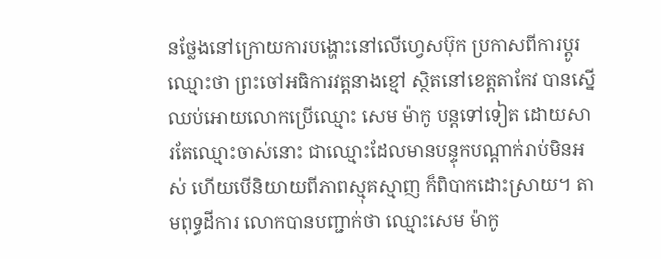នថ្លែងនៅក្រោយការបង្ហោះនៅលើហ្វេសប៊ុក ប្រកាសពីការប្ដូរឈ្មោះថា ព្រះចៅអធិការវត្តនាងខ្មៅ ស្ថិតនៅខេត្តតាកែវ បានស្នើឈប់អោយលោកប្រើឈ្មោះ សេម ម៉ាកូ បន្តទៅទៀត ដោយសារតែឈ្មោះចាស់នោះ ជាឈ្មោះដែលមានបន្ទុកបណ្ដាក់រាប់មិនអស់ ហើយបើនិយាយពីភាពស្មុគស្មាញ ក៏ពិបាកដោះស្រាយ។ តាមពុទ្ធដីការ លោកបានបញ្ជាក់ថា ឈ្មោះសេម ម៉ាកូ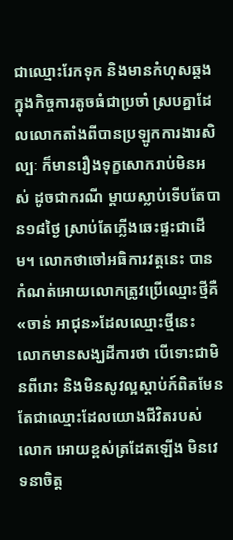ជាឈ្មោះរែកទុក និងមានកំហុសឆ្គងក្នុងកិច្ចការតូចធំជាប្រចាំ ស្របគ្នាដែលលោកតាំងពីបានប្រឡូកការងារសិល្បៈ ក៏មានរឿងទុក្ខសោករាប់មិនអស់ ដូចជាករណី ម្ដាយស្លាប់ទើបតែបាន១៨ថ្ងៃ ស្រាប់តែភ្លើងឆេះផ្ទះជាដើម។ លោកថាចៅអធិការវត្តនេះ បានកំណត់អោយលោកត្រូវប្រើឈ្មោះថ្មីគឺ «ចាន់ អាជុន»ដែលឈ្មោះថ្មីនេះ លោកមានសង្ឃដីការថា បើទោះជាមិនពីរោះ និងមិនសូវល្អស្ដាប់ក៍ពិតមែន តែជាឈ្មោះដែលយោងជីវិតរបស់លោក អោយខ្ពស់ត្រដែតឡើង មិនវេទនាចិត្ត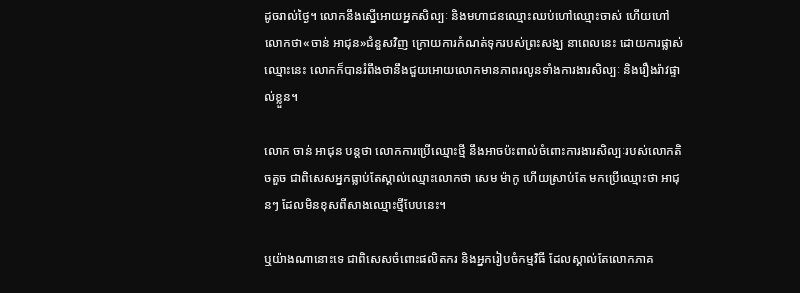ដូចរាល់ថ្ងៃ។ លោកនឹងស្នើអោយអ្នកសិល្បៈ និងមហាជនឈ្មោះឈប់ហៅឈ្មោះចាស់ ហើយហៅលោកថា«ចាន់ អាជុន»ជំនួសវិញ ក្រោយការកំណត់ទុករបស់ព្រះសង្ឃ នាពេលនេះ ដោយការផ្លាស់ឈ្មោះនេះ លោកក៏បានរំពឹងថានឹងជួយអោយលោកមានភាពរលូនទាំងការងារសិល្បៈ និងរឿងរ៉ាវផ្ទាល់ខ្លួន។

លោក ចាន់ អាជុន បន្តថា លោកការប្រើឈ្មោះថ្មី នឹងអាចប៉ះពាល់ចំពោះការងារសិល្បៈរបស់លោកតិចតួច ជាពិសេសអ្នកធ្លាប់តែស្គាល់ឈ្មោះលោកថា សេម ម៉ាកូ ហើយស្រាប់តែ មកប្រើឈ្មោះថា អាជុនៗ ដែលមិនខុសពីសាងឈ្មោះថ្មីបែបនេះ។

ឬយ៉ាងណានោះទេ ជាពិសេសចំពោះផលិតករ និងអ្នករៀបចំកម្មវិធី ដែលស្គាល់តែលោកភាគ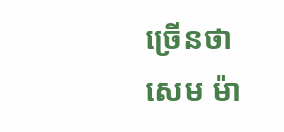ច្រើនថា សេម ម៉ា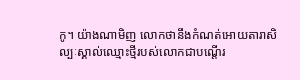កូ។ យ៉ាងណាមិញ លោកថានឹងកំណត់អោយតារាសិល្បៈស្គាល់ឈ្មោះថ្មីរបស់លោកជាបណ្ដើរ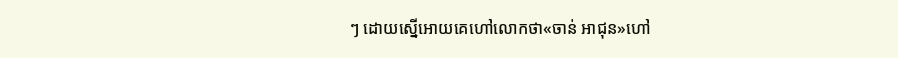ៗ ដោយស្នើអោយគេហៅលោកថា«ចាន់ អាជុន»ហៅ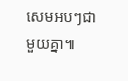សេមអបៗជាមួយគ្នា៕